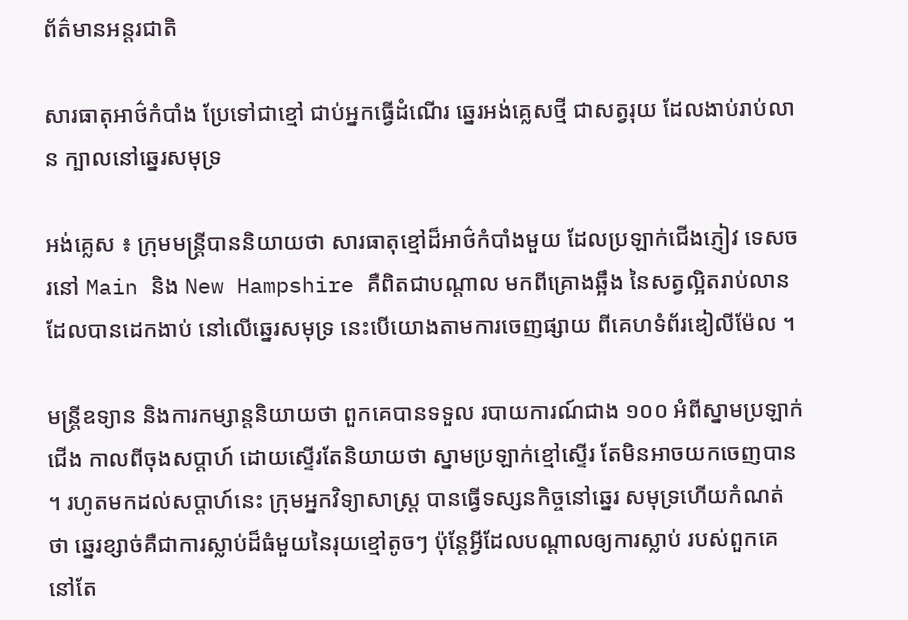ព័ត៌មានអន្តរជាតិ

សារធាតុអាថ៌កំបាំង ប្រែទៅជាខ្មៅ ជាប់អ្នកធ្វើដំណើរ ឆ្នេរអង់គ្លេសថ្មី ជាសត្វរុយ ដែលងាប់រាប់លាន ក្បាលនៅឆ្នេរសមុទ្រ

អង់គ្លេស ៖ ក្រុមមន្រ្តីបាននិយាយថា សារធាតុខ្មៅដ៏អាថ៌កំបាំងមួយ ដែលប្រឡាក់ជើងភ្ញៀវ ទេសចរនៅ Main និង New Hampshire គឺពិតជាបណ្តាល មកពីគ្រោងឆ្អឹង នៃសត្វល្អិតរាប់លាន ដែលបានដេកងាប់ នៅលើឆ្នេរសមុទ្រ នេះបើយោងតាមការចេញផ្សាយ ពីគេហទំព័រឌៀលីម៉ែល ។

មន្ត្រីឧទ្យាន និងការកម្សាន្តនិយាយថា ពួកគេបានទទួល របាយការណ៍ជាង ១០០ អំពីស្នាមប្រឡាក់ជើង កាលពីចុងសប្តាហ៍ ដោយស្ទើរតែនិយាយថា ស្នាមប្រឡាក់ខ្មៅស្ទើរ តែមិនអាចយកចេញបាន ។ រហូតមកដល់សប្តាហ៍នេះ ក្រុមអ្នកវិទ្យាសាស្ត្រ បានធ្វើទស្សនកិច្ចនៅឆ្នេរ សមុទ្រហើយកំណត់ថា ឆ្នេរខ្សាច់គឺជាការស្លាប់ដ៏ធំមួយនៃរុយខ្មៅតូចៗ ប៉ុន្តែអ្វីដែលបណ្តាលឲ្យការស្លាប់ របស់ពួកគេនៅតែ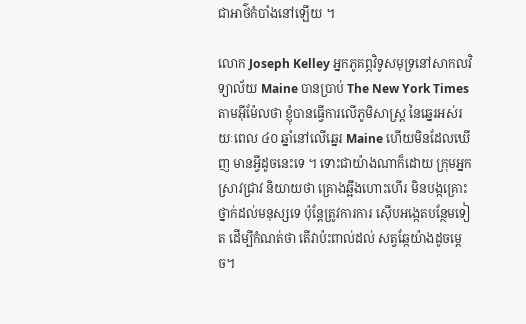ជាអាថ៌កំបាំងនៅឡើយ ។

លោក Joseph Kelley អ្នកភូគព្ភវិទូសមុទ្រនៅសាកលវិទ្យាល័យ Maine បានប្រាប់ The New York Times តាមអ៊ីម៉ែលថា ខ្ញុំបានធ្វើការលើភូមិសាស្ត្រ នៃឆ្នេរអស់រយៈពេល ៤០ ឆ្នាំនៅលើឆ្នេរ Maine ហើយមិនដែលឃើញ មានអ្វីដូចនេះទេ ។ ទោះជាយ៉ាងណាក៏ដោយ ក្រុមអ្នកស្រាវជ្រាវ និយាយថា គ្រោងឆ្អឹងហោះហើរ មិនបង្កគ្រោះថ្នាក់ដល់មនុស្សទេ ប៉ុន្តែត្រូវការការ ស៊ើបអង្កេតបន្ថែមទៀត ដើម្បីកំណត់ថា តើវាប៉ះពាល់ដល់ សត្វឆ្កែយ៉ាងដូចម្តេច។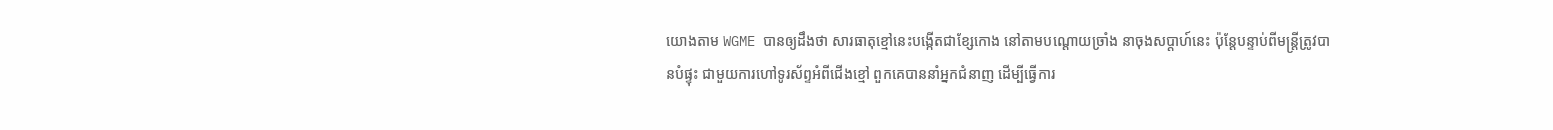យោងតាម WGME បានឲ្យដឹងថា សារធាតុខ្មៅនេះបង្កើតជាខ្សែកោង នៅតាមបណ្តោយច្រាំង នាចុងសប្តាហ៍នេះ ប៉ុន្តែបន្ទាប់ពីមន្រ្តីត្រូវបានបំផ្ទុះ ជាមួយការហៅទូរស័ព្ទអំពីជើងខ្មៅ ពួកគេបាននាំអ្នកជំនាញ ដើម្បីធ្វើការ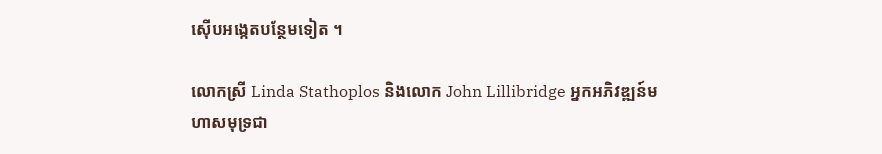ស៊ើបអង្កេតបន្ថែមទៀត ។

លោកស្រី Linda Stathoplos និងលោក John Lillibridge អ្នកអភិវឌ្ឍន៍មហាសមុទ្រជា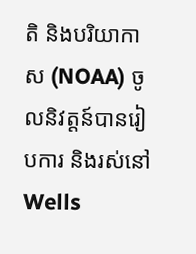តិ និងបរិយាកាស (NOAA) ចូលនិវត្តន៍បានរៀបការ និងរស់នៅWells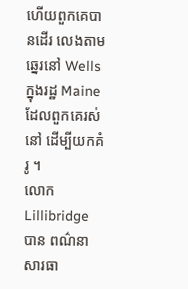ហើយពួកគេបានដើរ លេងតាមឆ្នេរនៅ Wells ក្នុងរដ្ឋ Maine ដែលពួកគេរស់នៅ ដើម្បីយកគំរូ ។
លោក Lillibridge បាន ពណ៌នា សារធា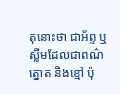តុនោះថា ជាអ័ព្ទ ឬស្លីមដែលជាពណ៌ត្នោត និងខ្មៅ ប៉ុ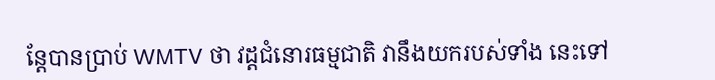ន្តែបានប្រាប់ WMTV ថា វដ្តជំនោរធម្មជាតិ វានឹងយករបស់ទាំង នេះទៅ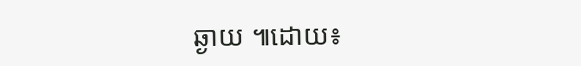ឆ្ងាយ ៕ដោយ៖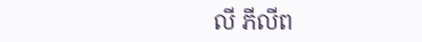លី ភីលីព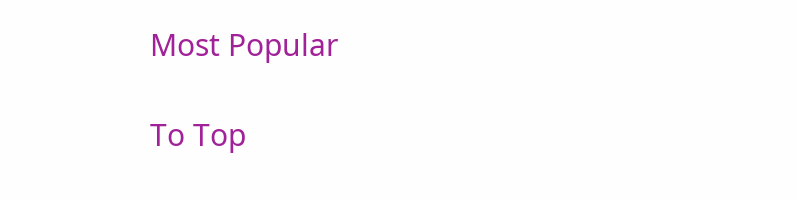Most Popular

To Top